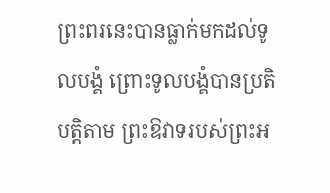ព្រះពរនេះបានធ្លាក់មកដល់ទូលបង្គំ ព្រោះទូលបង្គំបានប្រតិបត្តិតាម ព្រះឱវាទរបស់ព្រះអ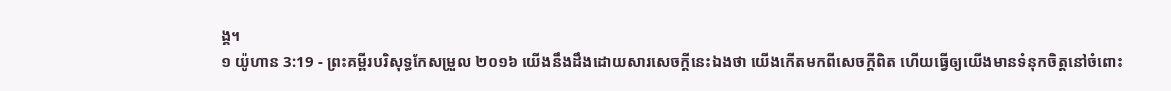ង្គ។
១ យ៉ូហាន 3:19 - ព្រះគម្ពីរបរិសុទ្ធកែសម្រួល ២០១៦ យើងនឹងដឹងដោយសារសេចក្ដីនេះឯងថា យើងកើតមកពីសេចក្ដីពិត ហើយធ្វើឲ្យយើងមានទំនុកចិត្តនៅចំពោះ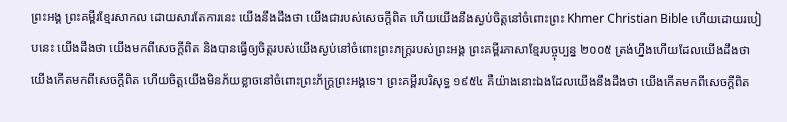ព្រះអង្គ ព្រះគម្ពីរខ្មែរសាកល ដោយសារតែការនេះ យើងនឹងដឹងថា យើងជារបស់សេចក្ដីពិត ហើយយើងនឹងស្ងប់ចិត្តនៅចំពោះព្រះ Khmer Christian Bible ហើយដោយរបៀបនេះ យើងដឹងថា យើងមកពីសេចក្ដីពិត និងបានធ្វើឲ្យចិត្តរបស់យើងស្ងប់នៅចំពោះព្រះភក្ដ្ររបស់ព្រះអង្គ ព្រះគម្ពីរភាសាខ្មែរបច្ចុប្បន្ន ២០០៥ ត្រង់ហ្នឹងហើយដែលយើងដឹងថា យើងកើតមកពីសេចក្ដីពិត ហើយចិត្តយើងមិនភ័យខ្លាចនៅចំពោះព្រះភ័ក្ត្រព្រះអង្គទេ។ ព្រះគម្ពីរបរិសុទ្ធ ១៩៥៤ គឺយ៉ាងនោះឯងដែលយើងនឹងដឹងថា យើងកើតមកពីសេចក្ដីពិត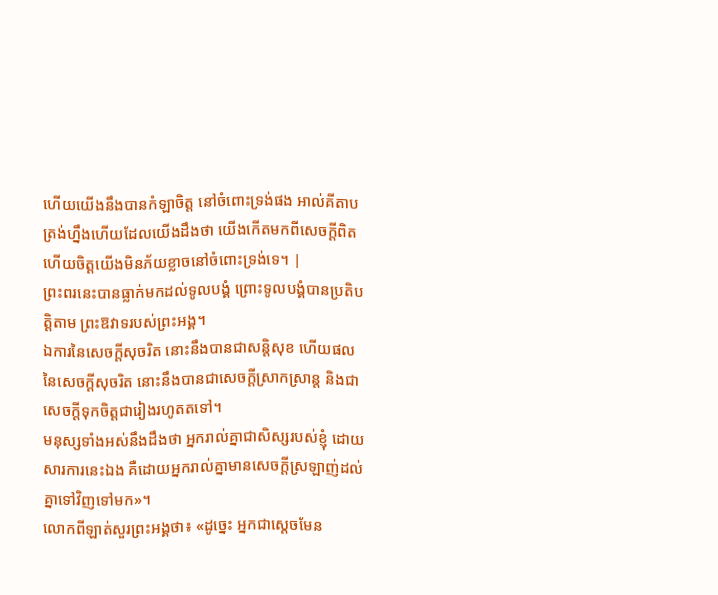ហើយយើងនឹងបានកំឡាចិត្ត នៅចំពោះទ្រង់ផង អាល់គីតាប ត្រង់ហ្នឹងហើយដែលយើងដឹងថា យើងកើតមកពីសេចក្ដីពិត ហើយចិត្ដយើងមិនភ័យខ្លាចនៅចំពោះទ្រង់ទេ។ |
ព្រះពរនេះបានធ្លាក់មកដល់ទូលបង្គំ ព្រោះទូលបង្គំបានប្រតិបត្តិតាម ព្រះឱវាទរបស់ព្រះអង្គ។
ឯការនៃសេចក្ដីសុចរិត នោះនឹងបានជាសន្តិសុខ ហើយផលនៃសេចក្ដីសុចរិត នោះនឹងបានជាសេចក្ដីស្រាកស្រាន្ត និងជាសេចក្ដីទុកចិត្តជារៀងរហូតតទៅ។
មនុស្សទាំងអស់នឹងដឹងថា អ្នករាល់គ្នាជាសិស្សរបស់ខ្ញុំ ដោយសារការនេះឯង គឺដោយអ្នករាល់គ្នាមានសេចក្តីស្រឡាញ់ដល់គ្នាទៅវិញទៅមក»។
លោកពីឡាត់សួរព្រះអង្គថា៖ «ដូច្នេះ អ្នកជាស្តេចមែន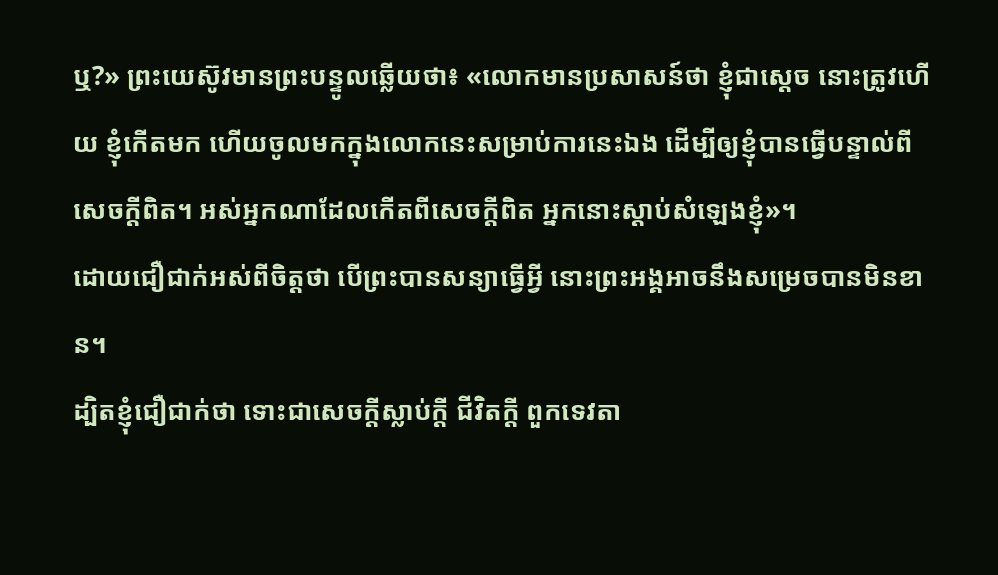ឬ?» ព្រះយេស៊ូវមានព្រះបន្ទូលឆ្លើយថា៖ «លោកមានប្រសាសន៍ថា ខ្ញុំជាស្តេច នោះត្រូវហើយ ខ្ញុំកើតមក ហើយចូលមកក្នុងលោកនេះសម្រាប់ការនេះឯង ដើម្បីឲ្យខ្ញុំបានធ្វើបន្ទាល់ពីសេចក្តីពិត។ អស់អ្នកណាដែលកើតពីសេចក្តីពិត អ្នកនោះស្តាប់សំឡេងខ្ញុំ»។
ដោយជឿជាក់អស់ពីចិត្តថា បើព្រះបានសន្យាធ្វើអ្វី នោះព្រះអង្គអាចនឹងសម្រេចបានមិនខាន។
ដ្បិតខ្ញុំជឿជាក់ថា ទោះជាសេចក្ដីស្លាប់ក្ដី ជីវិតក្ដី ពួកទេវតា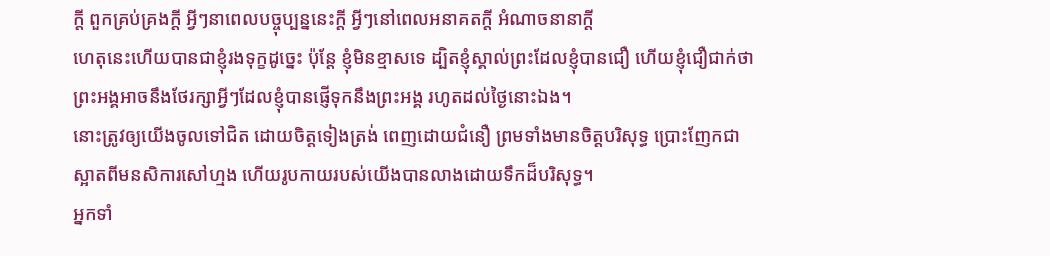ក្ដី ពួកគ្រប់គ្រងក្ដី អ្វីៗនាពេលបច្ចុប្បន្ននេះក្ដី អ្វីៗនៅពេលអនាគតក្ដី អំណាចនានាក្ដី
ហេតុនេះហើយបានជាខ្ញុំរងទុក្ខដូច្នេះ ប៉ុន្ដែ ខ្ញុំមិនខ្មាសទេ ដ្បិតខ្ញុំស្គាល់ព្រះដែលខ្ញុំបានជឿ ហើយខ្ញុំជឿជាក់ថា ព្រះអង្គអាចនឹងថែរក្សាអ្វីៗដែលខ្ញុំបានផ្ញើទុកនឹងព្រះអង្គ រហូតដល់ថ្ងៃនោះឯង។
នោះត្រូវឲ្យយើងចូលទៅជិត ដោយចិត្តទៀងត្រង់ ពេញដោយជំនឿ ព្រមទាំងមានចិត្តបរិសុទ្ធ ប្រោះញែកជាស្អាតពីមនសិការសៅហ្មង ហើយរូបកាយរបស់យើងបានលាងដោយទឹកដ៏បរិសុទ្ធ។
អ្នកទាំ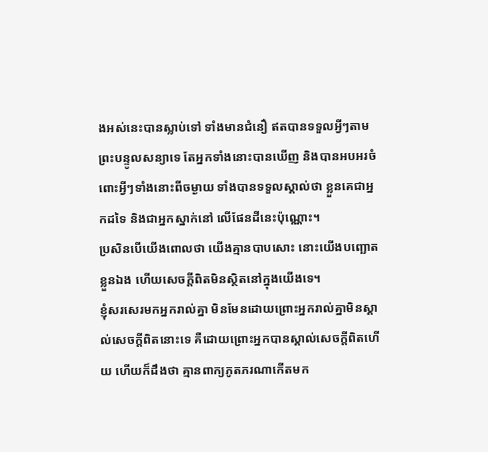ងអស់នេះបានស្លាប់ទៅ ទាំងមានជំនឿ ឥតបានទទួលអ្វីៗតាមព្រះបន្ទូលសន្យាទេ តែអ្នកទាំងនោះបានឃើញ និងបានអបអរចំពោះអ្វីៗទាំងនោះពីចម្ងាយ ទាំងបានទទួលស្គាល់ថា ខ្លួនគេជាអ្នកដទៃ និងជាអ្នកស្នាក់នៅ លើផែនដីនេះប៉ុណ្ណោះ។
ប្រសិនបើយើងពោលថា យើងគ្មានបាបសោះ នោះយើងបញ្ឆោតខ្លួនឯង ហើយសេចក្ដីពិតមិនស្ថិតនៅក្នុងយើងទេ។
ខ្ញុំសរសេរមកអ្នករាល់គ្នា មិនមែនដោយព្រោះអ្នករាល់គ្នាមិនស្គាល់សេចក្ដីពិតនោះទេ គឺដោយព្រោះអ្នកបានស្គាល់សេចក្ដីពិតហើយ ហើយក៏ដឹងថា គ្មានពាក្យភូតភរណាកើតមក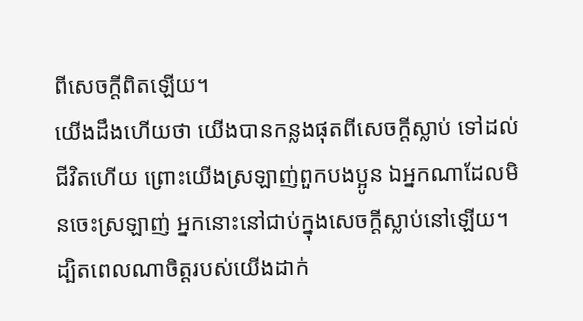ពីសេចក្ដីពិតឡើយ។
យើងដឹងហើយថា យើងបានកន្លងផុតពីសេចក្ដីស្លាប់ ទៅដល់ជីវិតហើយ ព្រោះយើងស្រឡាញ់ពួកបងប្អូន ឯអ្នកណាដែលមិនចេះស្រឡាញ់ អ្នកនោះនៅជាប់ក្នុងសេចក្ដីស្លាប់នៅឡើយ។
ដ្បិតពេលណាចិត្តរបស់យើងដាក់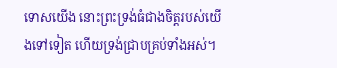ទោសយើង នោះព្រះទ្រង់ធំជាងចិត្តរបស់យើងទៅទៀត ហើយទ្រង់ជ្រាបគ្រប់ទាំងអស់។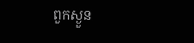ពួកស្ងួន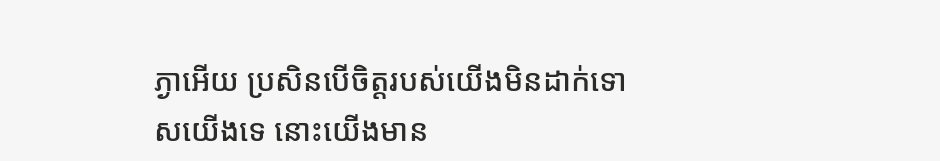ភ្ងាអើយ ប្រសិនបើចិត្តរបស់យើងមិនដាក់ទោសយើងទេ នោះយើងមាន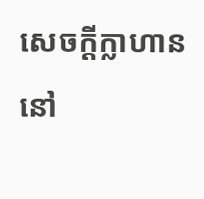សេចក្ដីក្លាហាននៅ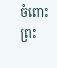ចំពោះព្រះ